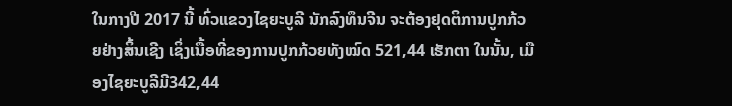ໃນກາງປີ 2017 ນີ້ ທົ່ວແຂວງໄຊຍະບູລີ ນັກລົງທຶນຈີນ ຈະຕ້ອງຢຸດຕິການປູກກ້ວຍຢ່າງສິ້ນເຊີງ ເຊິ່ງເນື້ອທີ່ຂອງການປູກກ້ວຍທັງໝົດ 521,44 ເຮັກຕາ ໃນນັ້ນ, ເມືອງໄຊຍະບູລີມີ342,44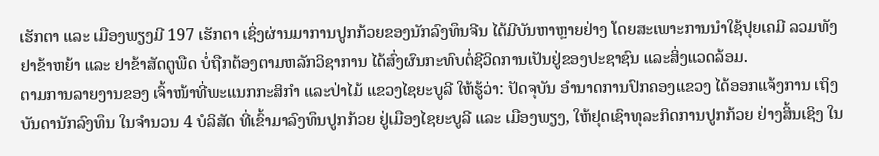ເຮັກຕາ ແລະ ເມືອງພຽງມີ 197 ເຮັກຕາ ເຊິ່ງຜ່ານມາການປູກກ້ວຍຂອງນັກລົງທຶນຈີນ ໄດ້ມີບັນຫາຫຼາຍຢ່າງ ໂດຍສະເພາະການນຳໃຊ້ປຸຍເຄມີ ລວມທັງຢາຂ້າຫຍ້າ ແລະ ຢາຂ້າສັດຕູພືດ ບໍ່ຖືກຕ້ອງຕາມຫລັກວິຊາການ ໄດ້ສົ່ງຜົນກະທົບຕໍ່ຊີວິດການເປັນຢູ່ຂອງປະຊາຊົນ ແລະສິ່ງແວດລ້ອມ.
ຕາມການລາຍງານຂອງ ເຈົ້າໜ້າທີ່ພະແນກກະສິກຳ ແລະປ່າໄມ້ ແຂວງໄຊຍະບູລີ ໃຫ້ຮູ້ວ່າ: ປັດຈຸບັນ ອຳນາດການປົກຄອງແຂວງ ໄດ້ອອກແຈ້ງການ ເຖິງບັນດານັກລົງທຶນ ໃນຈຳນວນ 4 ບໍລິສັດ ທີ່ເຂົ້າມາລົງທຶນປູກກ້ວຍ ຢູ່ເມືອງໄຊຍະບູລີ ແລະ ເມືອງພຽງ, ໃຫ້ຢຸດເຊົາທຸລະກິດການປູກກ້ວຍ ຢ່າງສິ້ນເຊິງ ໃນ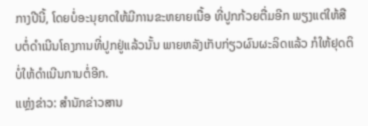ກາງປີນີ້, ໂດຍບໍ່ອະນຸຍາດໃຫ້ມີການຂະຫຍາຍເນື້ອ ທີ່ປູກກ້ວຍຕື່ມອີກ ພຽງແຕ່ໃຫ້ສືບຕໍ່ດຳເນີນໂຄງການທີ່ປູກຢູ່ແລ້ວນັ້ນ ພາຍຫລັງເກັບກ່ຽວຜົນຜະລິດແລ້ວ ກໍໃຫ້ຢຸດຕິ ບໍ່ໃຫ້ດຳເນີນການຕໍ່ອີກ.
ແຫຼ່ງຂ່າວ: ສຳນັກຂ່າວສານ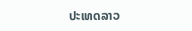ປະເທດລາວ